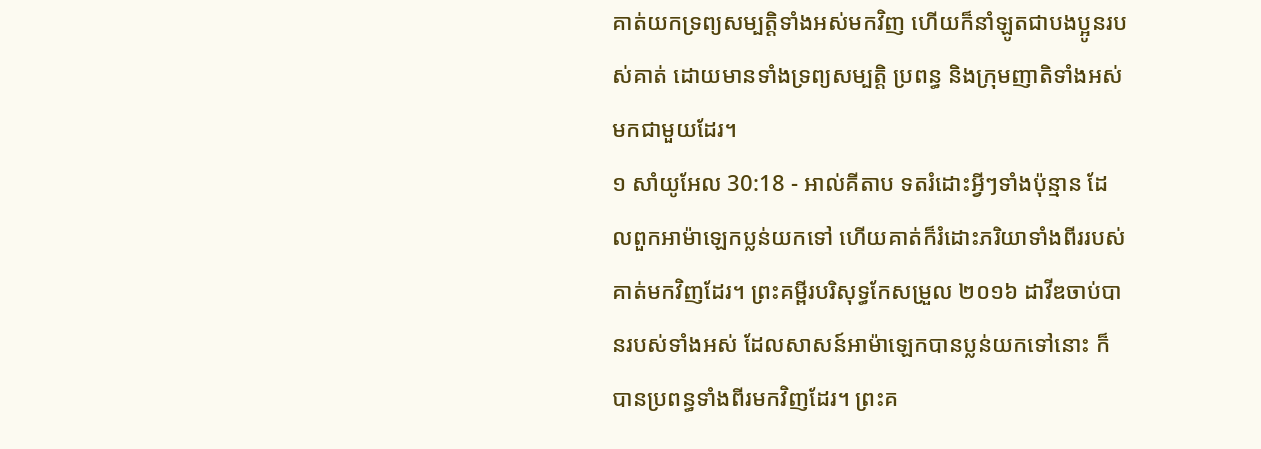គាត់យកទ្រព្យសម្បត្តិទាំងអស់មកវិញ ហើយក៏នាំឡូតជាបងប្អូនរបស់គាត់ ដោយមានទាំងទ្រព្យសម្បត្តិ ប្រពន្ធ និងក្រុមញាតិទាំងអស់មកជាមួយដែរ។
១ សាំយូអែល 30:18 - អាល់គីតាប ទតរំដោះអ្វីៗទាំងប៉ុន្មាន ដែលពួកអាម៉ាឡេកប្លន់យកទៅ ហើយគាត់ក៏រំដោះភរិយាទាំងពីររបស់គាត់មកវិញដែរ។ ព្រះគម្ពីរបរិសុទ្ធកែសម្រួល ២០១៦ ដាវីឌចាប់បានរបស់ទាំងអស់ ដែលសាសន៍អាម៉ាឡេកបានប្លន់យកទៅនោះ ក៏បានប្រពន្ធទាំងពីរមកវិញដែរ។ ព្រះគ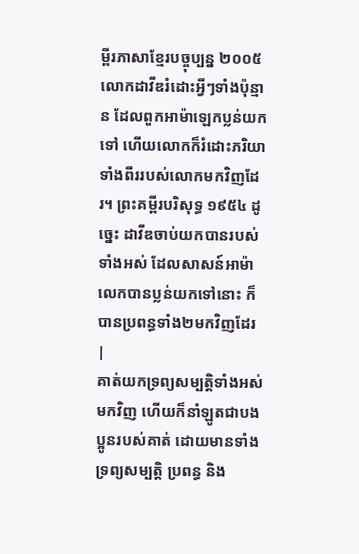ម្ពីរភាសាខ្មែរបច្ចុប្បន្ន ២០០៥ លោកដាវីឌរំដោះអ្វីៗទាំងប៉ុន្មាន ដែលពួកអាម៉ាឡេកប្លន់យកទៅ ហើយលោកក៏រំដោះភរិយាទាំងពីររបស់លោកមកវិញដែរ។ ព្រះគម្ពីរបរិសុទ្ធ ១៩៥៤ ដូច្នេះ ដាវីឌចាប់យកបានរបស់ទាំងអស់ ដែលសាសន៍អាម៉ាលេកបានប្លន់យកទៅនោះ ក៏បានប្រពន្ធទាំង២មកវិញដែរ |
គាត់យកទ្រព្យសម្បត្តិទាំងអស់មកវិញ ហើយក៏នាំឡូតជាបងប្អូនរបស់គាត់ ដោយមានទាំងទ្រព្យសម្បត្តិ ប្រពន្ធ និង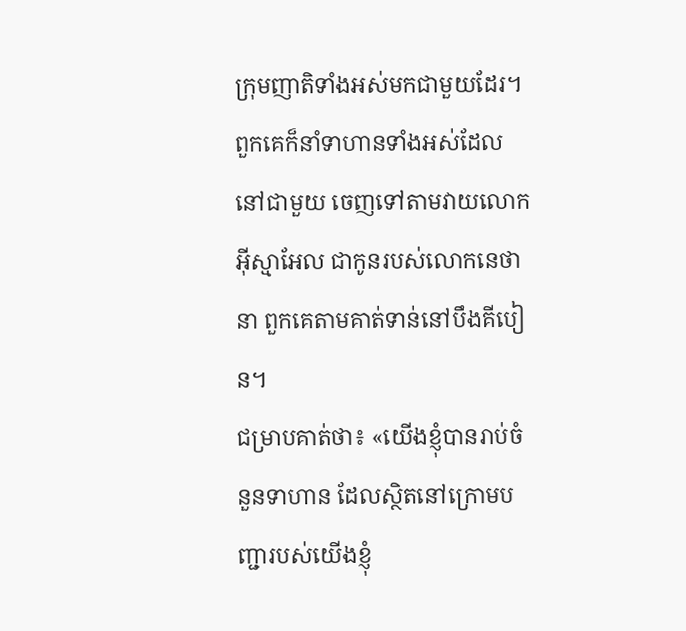ក្រុមញាតិទាំងអស់មកជាមួយដែរ។
ពួកគេក៏នាំទាហានទាំងអស់ដែលនៅជាមួយ ចេញទៅតាមវាយលោកអ៊ីស្មាអែល ជាកូនរបស់លោកនេថានា ពួកគេតាមគាត់ទាន់នៅបឹងគីបៀន។
ជម្រាបគាត់ថា៖ «យើងខ្ញុំបានរាប់ចំនួនទាហាន ដែលស្ថិតនៅក្រោមបញ្ជារបស់យើងខ្ញុំ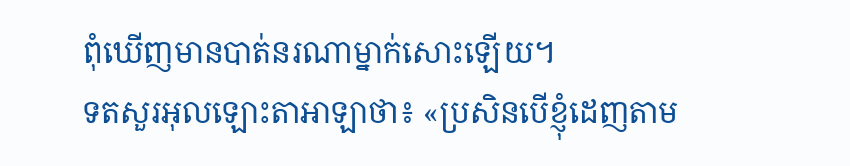ពុំឃើញមានបាត់នរណាម្នាក់សោះឡើយ។
ទតសួរអុលឡោះតាអាឡាថា៖ «ប្រសិនបើខ្ញុំដេញតាម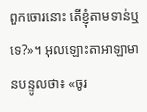ពួកចោរនោះ តើខ្ញុំតាមទាន់ឬទេ?»។ អុលឡោះតាអាឡាមានបន្ទូលថា៖ «ចូរ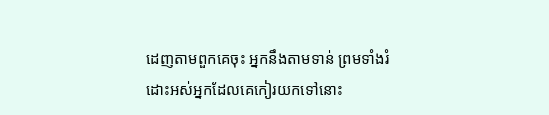ដេញតាមពួកគេចុះ អ្នកនឹងតាមទាន់ ព្រមទាំងរំដោះអស់អ្នកដែលគេកៀរយកទៅនោះ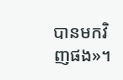បានមកវិញផង»។